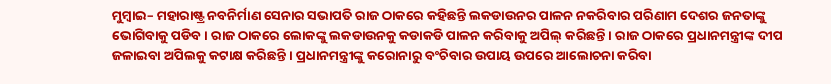ମୁମ୍ବାଇ– ମହାରାଷ୍ଟ୍ର ନବନିର୍ମାଣ ସେନାର ସଭାପତି ରାଜ ଠାକରେ କହିଛନ୍ତି ଲକଡାଉନର ପାଳନ ନକରିବାର ପରିଣାମ ଦେଶର ଜନତାଙ୍କୁ ଭୋଗିବାକୁ ପଡିବ । ରାଜ ଠାକରେ ଲୋକଙ୍କୁ ଲକଡାଉନକୁ କଡାକଡି ପାଳନ କରିବାକୁ ଅପିଲ୍ କରିଛନ୍ତି । ରାଜ ଠାକରେ ପ୍ରଧାନମନ୍ତ୍ରୀଙ୍କ ଦୀପ ଜଳାଇବା ଅପିଲକୁ କଟାକ୍ଷ କରିଛନ୍ତି । ପ୍ରଧାନମନ୍ତ୍ରୀଙ୍କୁ କରୋନାରୁ ବଂଚିବାର ଉପାୟ ଉପରେ ଆଲୋଚନା କରିବା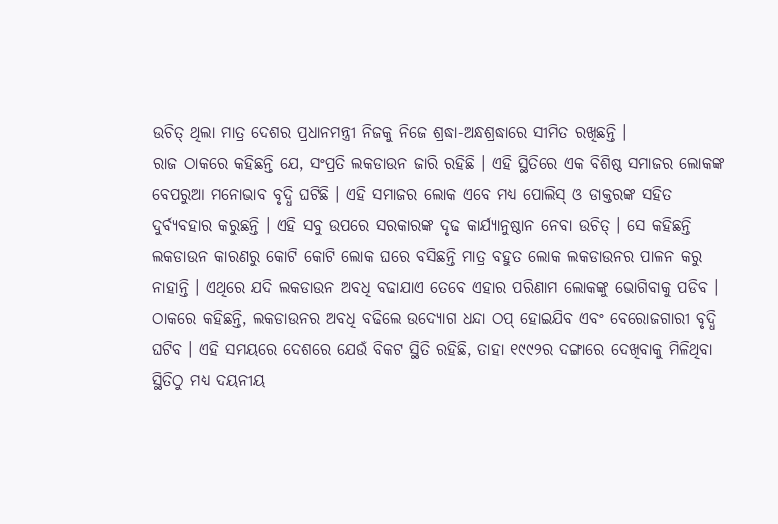ଉଚିତ୍ ଥିଲା ମାତ୍ର ଦେଶର ପ୍ରଧାନମନ୍ତ୍ରୀ ନିଜକୁ ନିଜେ ଶ୍ରଦ୍ଧା-ଅନ୍ଧଶ୍ରଦ୍ଧାରେ ସୀମିତ ରଖିଛନ୍ତି ।
ରାଜ ଠାକରେ କହିଛନ୍ତି ଯେ, ସଂପ୍ରତି ଲକଡାଉନ ଜାରି ରହିଛି । ଏହି ସ୍ଥିତିରେ ଏକ ବିଶିଷ୍ଠ ସମାଜର ଲୋକଙ୍କ ବେପରୁଆ ମନୋଭାବ ବୃଦ୍ଧି ଘଟିଛି । ଏହି ସମାଜର ଲୋକ ଏବେ ମଧ୍ୟ ପୋଲିସ୍ ଓ ଡାକ୍ତରଙ୍କ ସହିତ ଦୁର୍ବ୍ୟବହାର କରୁଛନ୍ତି । ଏହି ସବୁ ଉପରେ ସରକାରଙ୍କ ଦୃଢ କାର୍ଯ୍ୟାନୁଷ୍ଠାନ ନେବା ଉଚିତ୍ । ସେ କହିଛନ୍ତି ଲକଡାଉନ କାରଣରୁ କୋଟି କୋଟି ଲୋକ ଘରେ ବସିଛନ୍ତି ମାତ୍ର ବହୁତ ଲୋକ ଲକଡାଉନର ପାଳନ କରୁ ନାହାନ୍ତି । ଏଥିରେ ଯଦି ଲକଡାଉନ ଅବଧି ବଢାଯାଏ ତେବେ ଏହାର ପରିଣାମ ଲୋକଙ୍କୁ ଭୋଗିବାକୁ ପଡିବ । ଠାକରେ କହିଛନ୍ତି, ଲକଡାଉନର ଅବଧି ବଢିଲେ ଉଦ୍ୟୋଗ ଧନ୍ଦା ଠପ୍ ହୋଇଯିବ ଏବଂ ବେରୋଜଗାରୀ ବୃଦ୍ଧି ଘଟିବ । ଏହି ସମୟରେ ଦେଶରେ ଯେଉଁ ବିକଟ ସ୍ଥିତି ରହିଛି, ତାହା ୧୯୯୨ର ଦଙ୍ଗାରେ ଦେଖିବାକୁ ମିଳିଥିବା ସ୍ଥିତିଠୁ ମଧ୍ୟ ଦୟନୀୟ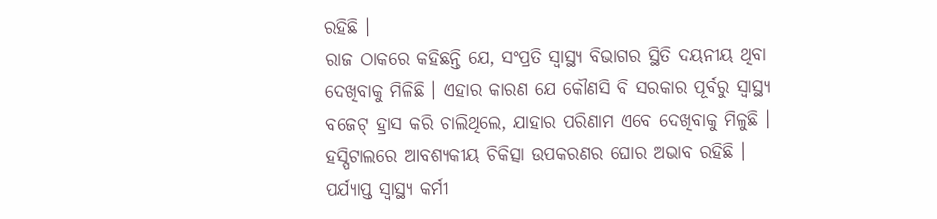ରହିଛି ।
ରାଜ ଠାକରେ କହିଛନ୍ତି ଯେ, ସଂପ୍ରତି ସ୍ୱାସ୍ଥ୍ୟ ବିଭାଗର ସ୍ଥିତି ଦୟନୀୟ ଥିବା ଦେଖିବାକୁ ମିଳିଛି । ଏହାର କାରଣ ଯେ କୌଣସି ବି ସରକାର ପୂର୍ବରୁ ସ୍ୱାସ୍ଥ୍ୟ ବଜେଟ୍ ହ୍ରାସ କରି ଚାଲିଥିଲେ, ଯାହାର ପରିଣାମ ଏବେ ଦେଖିବାକୁ ମିଳୁଛି । ହସ୍ପିଟାଲରେ ଆବଶ୍ୟକୀୟ ଚିକିତ୍ସା ଉପକରଣର ଘୋର ଅଭାବ ରହିଛି । ପର୍ଯ୍ୟାପ୍ତ ସ୍ୱାସ୍ଥ୍ୟ କର୍ମୀ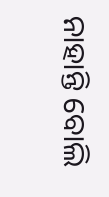ନାହାନ୍ତି ବୋଲି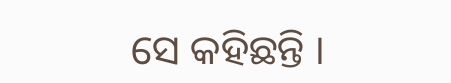ସେ କହିଛନ୍ତି ।